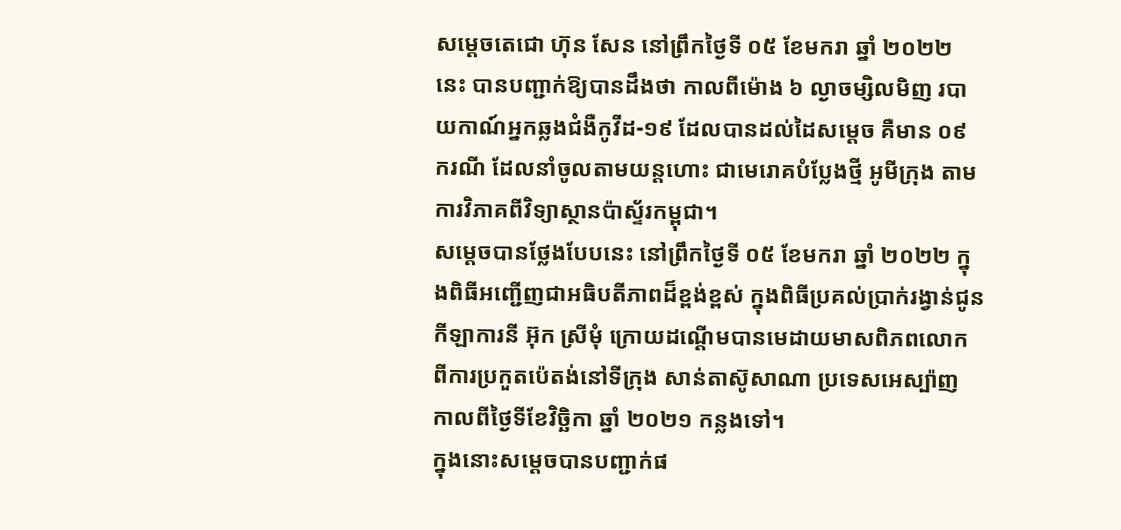សម្ដេចតេជោ ហ៊ុន សែន នៅព្រឹកថ្ងៃទី ០៥ ខែមករា ឆ្នាំ ២០២២ នេះ បានបញ្ជាក់ឱ្យបានដឹងថា កាលពីម៉ោង ៦ ល្ងាចម្សិលមិញ របាយកាណ៍អ្នកឆ្លងជំងឺកូវីដ-១៩ ដែលបានដល់ដៃសម្ដេច គឺមាន ០៩ ករណី ដែលនាំចូលតាមយន្តហោះ ជាមេរោគបំប្លែងថ្មី អូមីក្រុង តាមការវិភាគពីវិទ្យាស្ថានប៉ាស្ទ័រកម្ពុជា។
សម្ដេចបានថ្លែងបែបនេះ នៅព្រឹកថ្ងៃទី ០៥ ខែមករា ឆ្នាំ ២០២២ ក្នុងពិធីអញ្ជើញជាអធិបតីភាពដ៏ខ្ពង់ខ្ពស់ ក្នុងពិធីប្រគល់ប្រាក់រង្វាន់ជូនកីឡាការនី អ៊ុក ស្រីមុំ ក្រោយដណ្ដើមបានមេដាយមាសពិភពលោក ពីការប្រកួតប៉េតង់នៅទីក្រុង សាន់តាស៊ូសាណា ប្រទេសអេស្ប៉ាញ កាលពីថ្ងៃទីខែវិច្ឆិកា ឆ្នាំ ២០២១ កន្លងទៅ។
ក្នុងនោះសម្ដេចបានបញ្ជាក់ផ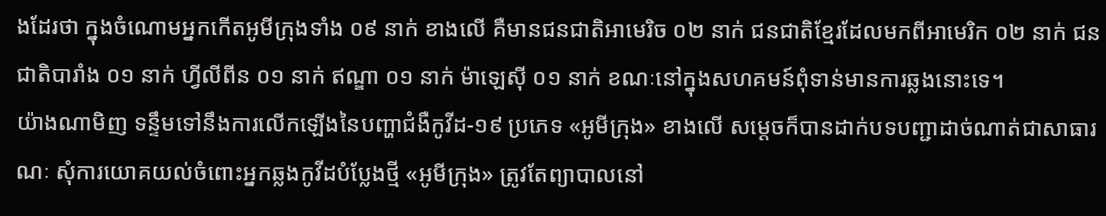ងដែរថា ក្នុងចំណោមអ្នកកើតអូមីក្រុងទាំង ០៩ នាក់ ខាងលើ គឺមានជនជាតិអាមេរិច ០២ នាក់ ជនជាតិខ្មែរដែលមកពីអាមេរិក ០២ នាក់ ជនជាតិបារាំង ០១ នាក់ ហ្វីលីពីន ០១ នាក់ ឥណ្ឌា ០១ នាក់ ម៉ាឡេស៊ី ០១ នាក់ ខណៈនៅក្នុងសហគមន៍ពុំទាន់មានការឆ្លងនោះទេ។
យ៉ាងណាមិញ ទន្ទឹមទៅនឹងការលើកឡើងនៃបញ្ហាជំងឺកូវីដ-១៩ ប្រភេទ «អូមីក្រុង» ខាងលើ សម្ដេចក៏បានដាក់បទបញ្ជាដាច់ណាត់ជាសាធារណៈ សុំការយោគយល់ចំពោះអ្នកឆ្លងកូវីដបំប្លែងថ្មី «អូមីក្រុង» ត្រូវតែព្យាបាលនៅ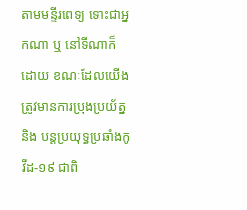តាមមន្ទីរពេទ្យ ទោះជាអ្នកណា ឬ នៅទីណាក៏ដោយ ខណៈដែលយើងត្រូវមានការប្រុងប្រយ័ត្ន និង បន្តប្រយុទ្ធប្រឆាំងកូវីដ-១៩ ជាពិ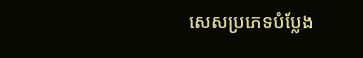សេសប្រភេទបំប្លែង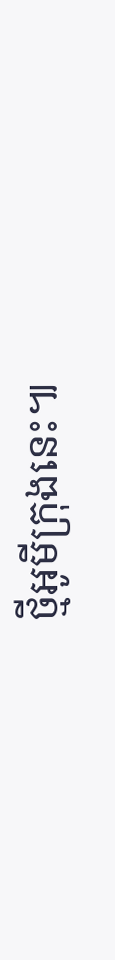ថ្មីអូមីក្រុងនេះ៕